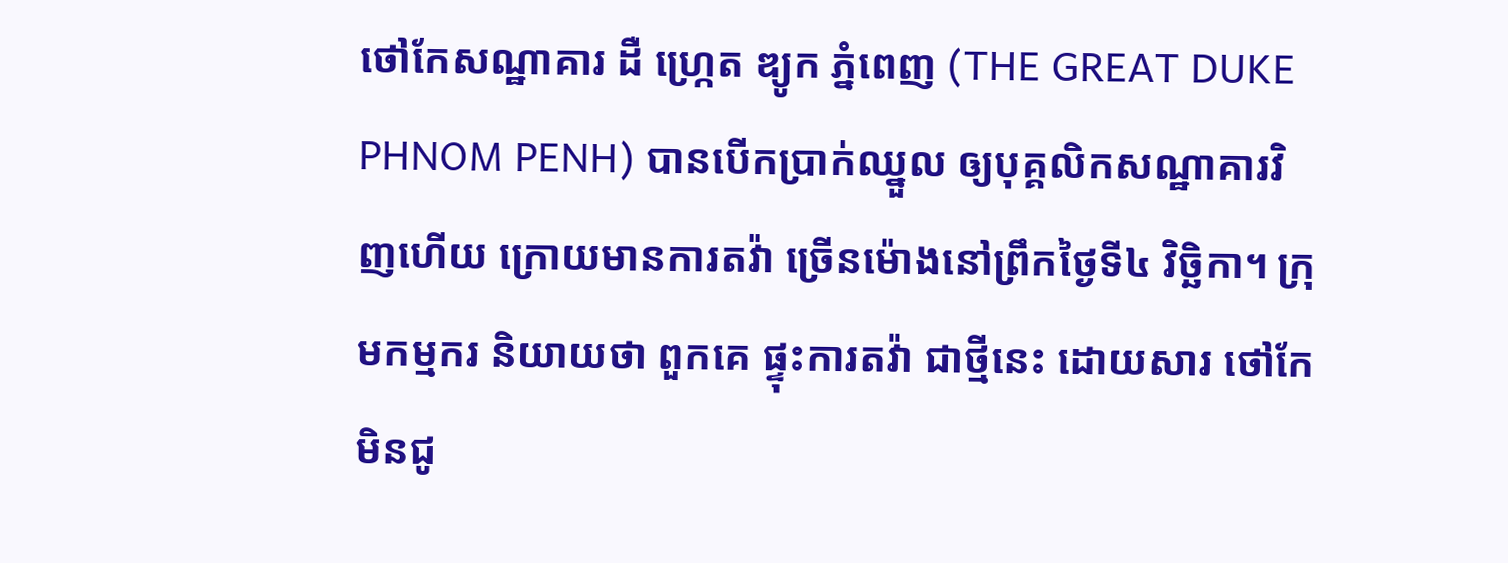ថៅកែសណ្ឋាគារ ដឺ ហ្ក្រេត ឌ្យូក ភ្នំពេញ (THE GREAT DUKE PHNOM PENH) បានបើកប្រាក់ឈ្នួល ឲ្យបុគ្គលិកសណ្ឋាគារវិញហើយ ក្រោយមានការតវ៉ា ច្រើនម៉ោងនៅព្រឹកថ្ងៃទី៤ វិច្ឆិកា។ ក្រុមកម្មករ និយាយថា ពួកគេ ផ្ទុះការតវ៉ា ជាថ្មីនេះ ដោយសារ ថៅកែមិនជូ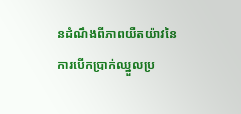នដំណឹងពីភាពយឺតយ៉ាវនៃការបើកប្រាក់ឈ្នួលប្រ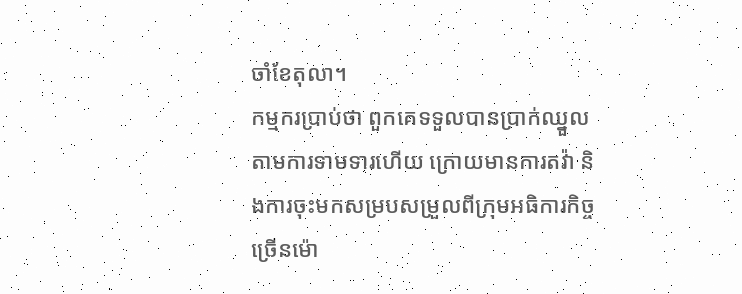ចាំខែតុលា។
កម្មករប្រាប់ថា ពួកគេទទួលបានប្រាក់ឈ្នួលតាមការទាមទារហើយ ក្រោយមានការតវ៉ា និងការចុះមកសម្របសម្រួលពីក្រុមអធិការកិច្ច ច្រើនម៉ោ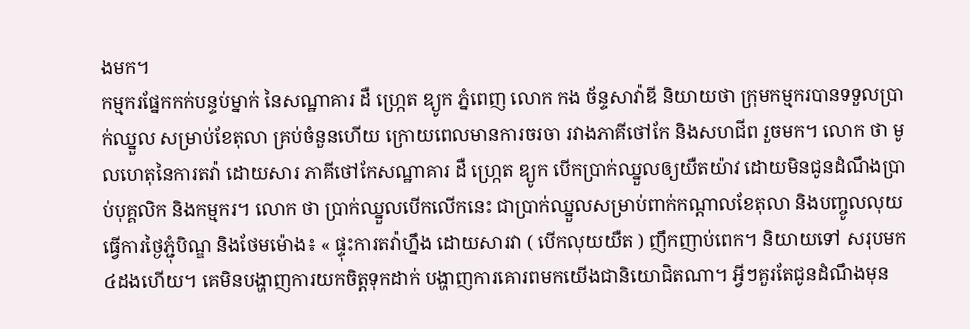ងមក។
កម្មករផ្នែកកក់បន្ទប់ម្នាក់ នៃសណ្ឋាគារ ដឺ ហ្ក្រេត ឌ្យូក ភ្នំពេញ លោក កង ច័ន្ទសាវ៉ាឌី និយាយថា ក្រុមកម្មករបានទទួលប្រាក់ឈ្នួល សម្រាប់ខែតុលា គ្រប់ចំនួនហើយ ក្រោយពេលមានការចរចា រវាងភាគីថៅកែ និងសហជីព រួចមក។ លោក ថា មូលហេតុនៃការតវ៉ា ដោយសារ ភាគីថៅកែសណ្ឋាគារ ដឺ ហ្ក្រេត ឌ្យូក បើកប្រាក់ឈ្នួលឲ្យយឺតយ៉ាវ ដោយមិនជូនដំណឹងប្រាប់បុគ្គលិក និងកម្មករ។ លោក ថា ប្រាក់ឈ្នួលបើកលើកនេះ ជាប្រាក់ឈ្នួលសម្រាប់ពាក់កណ្ដាលខែតុលា និងបញ្ចូលលុយធ្វើការថ្ងៃភ្ជុំបិណ្ឌ និងថែមម៉ោង៖ « ផ្ទុះការតវ៉ាហ្នឹង ដោយសារវា ( បើកលុយយឺត ) ញឹកញាប់ពេក។ និយាយទៅ សរុបមក៤ដងហើយ។ គេមិនបង្ហាញការយកចិត្តទុកដាក់ បង្ហាញការគោរពមកយើងជានិយោជិតណា។ អ្វីៗគួរតែជូនដំណឹងមុន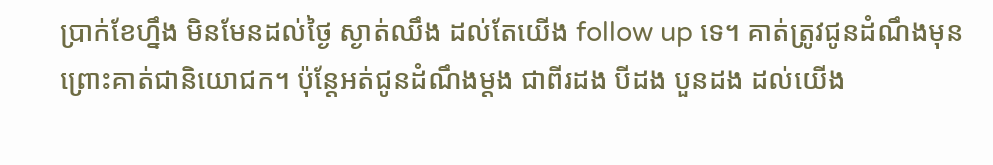ប្រាក់ខែហ្នឹង មិនមែនដល់ថ្ងៃ ស្ងាត់ឈឹង ដល់តែយើង follow up ទេ។ គាត់ត្រូវជូនដំណឹងមុន ព្រោះគាត់ជានិយោជក។ ប៉ុន្តែអត់ជូនដំណឹងម្ដង ជាពីរដង បីដង បួនដង ដល់យើង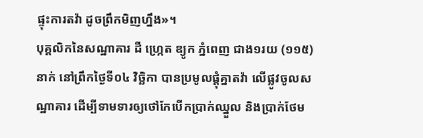ផ្ទុះការតវ៉ា ដូចព្រឹកមិញហ្នឹង»។
បុគ្គលិកនៃសណ្ឋាគារ ដឺ ហ្ក្រេត ឌ្យូក ភ្នំពេញ ជាង១រយ (១១៥)នាក់ នៅព្រឹកថ្ងៃទី០៤ វិច្ឆិកា បានប្រមូលផ្ដុំគ្នាតវ៉ា លើផ្លូវចូលសណ្ឋាគារ ដើម្បីទាមទារឲ្យថៅកែបើកប្រាក់ឈ្នួល និងប្រាក់ថែម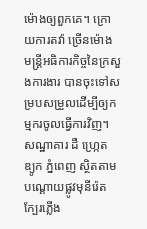ម៉ោងឲ្យពួកគេ។ ក្រោយការតវ៉ា ច្រើនម៉ោង មន្ត្រីអធិការកិច្ចនៃក្រសួងការងារ បានចុះទៅសម្របសម្រួលដើម្បីឲ្យកម្មករចូលធ្វើការវិញ។
សណ្ឋាគារ ដឺ ហ្ក្រេត ឌ្យូក ភ្នំពេញ ស្ថិតតាមបណ្ដោយផ្លូវមុនីរ៉េត ក្បែរភ្លើង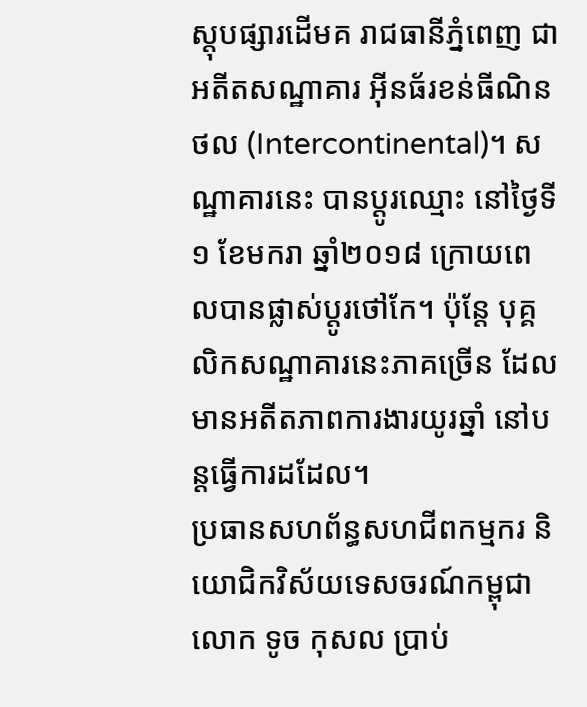ស្តុបផ្សារដើមគ រាជធានីភ្នំពេញ ជាអតីតសណ្ឋាគារ អ៊ីនធ័រខន់ធីណិនថល (Intercontinental)។ សណ្ឋាគារនេះ បានប្ដូរឈ្មោះ នៅថ្ងៃទី១ ខែមករា ឆ្នាំ២០១៨ ក្រោយពេលបានផ្លាស់ប្ដូរថៅកែ។ ប៉ុន្តែ បុគ្គលិកសណ្ឋាគារនេះភាគច្រើន ដែលមានអតីតភាពការងារយូរឆ្នាំ នៅបន្តធ្វើការដដែល។
ប្រធានសហព័ន្ធសហជីពកម្មករ និយោជិកវិស័យទេសចរណ៍កម្ពុជា លោក ទូច កុសល ប្រាប់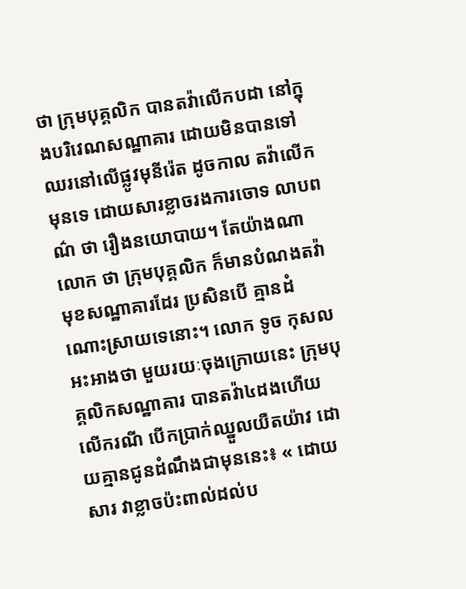ថា ក្រុមបុគ្គលិក បានតវ៉ាលើកបដា នៅក្នុងបរិវេណសណ្ឋាគារ ដោយមិនបានទៅឈរនៅលើផ្លូវមុនីរ៉េត ដូចកាល តវ៉ាលើកមុនទេ ដោយសារខ្លាចរងការចោទ លាបពណ៌ ថា រឿងនយោបាយ។ តែយ៉ាងណា លោក ថា ក្រុមបុគ្គលិក ក៏មានបំណងតវ៉ាមុខសណ្ឋាគារដែរ ប្រសិនបើ គ្មានដំណោះស្រាយទេនោះ។ លោក ទូច កុសល អះអាងថា មួយរយៈចុងក្រោយនេះ ក្រុមបុគ្គលិកសណ្ឋាគារ បានតវ៉ា៤ដងហើយ លើករណី បើកប្រាក់ឈ្នួលយឺតយ៉ាវ ដោយគ្មានជូនដំណឹងជាមុននេះ៖ « ដោយសារ វាខ្លាចប៉ះពាល់ដល់ប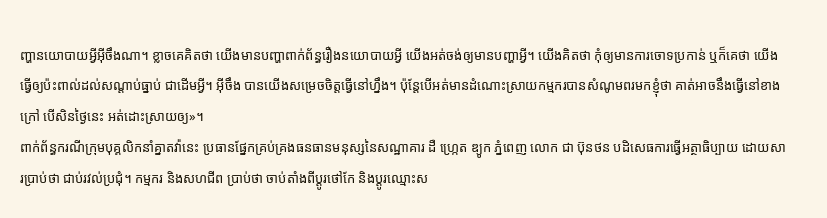ញ្ហានយោបាយអ្វីអ៊ីចឹងណា។ ខ្លាចគេគិតថា យើងមានបញ្ហាពាក់ព័ន្ធរឿងនយោបាយអ្វី យើងអត់ចង់ឲ្យមានបញ្ហាអ្វី។ យើងគិតថា កុំឲ្យមានការចោទប្រកាន់ ឬក៏គេថា យើងធ្វើឲ្យប៉ះពាល់ដល់សណ្ដាប់ធ្នាប់ ជាដើមអ្វី។ អ៊ីចឹង បានយើងសម្រេចចិត្តធ្វើនៅហ្នឹង។ ប៉ុន្តែបើអត់មានដំណោះស្រាយកម្មករបានសំណូមពរមកខ្ញុំថា គាត់អាចនឹងធ្វើនៅខាងក្រៅ បើសិនថ្ងៃនេះ អត់ដោះស្រាយឲ្យ»។
ពាក់ព័ន្ធករណីក្រុមបុគ្គលិកនាំគ្នាតវ៉ានេះ ប្រធានផ្នែកគ្រប់គ្រងធនធានមនុស្សនៃសណ្ឋាគារ ដឺ ហ្ក្រេត ឌ្យូក ភ្នំពេញ លោក ជា ប៊ុនថន បដិសេធការធ្វើអត្ថាធិប្បាយ ដោយសារប្រាប់ថា ជាប់រវល់ប្រជុំ។ កម្មករ និងសហជីព ប្រាប់ថា ចាប់តាំងពីប្ដូរថៅកែ និងប្ដូរឈ្មោះស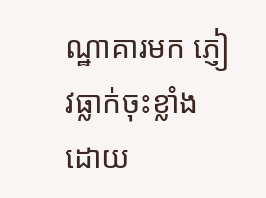ណ្ឋាគារមក ភ្ញៀវធ្លាក់ចុះខ្លាំង ដោយ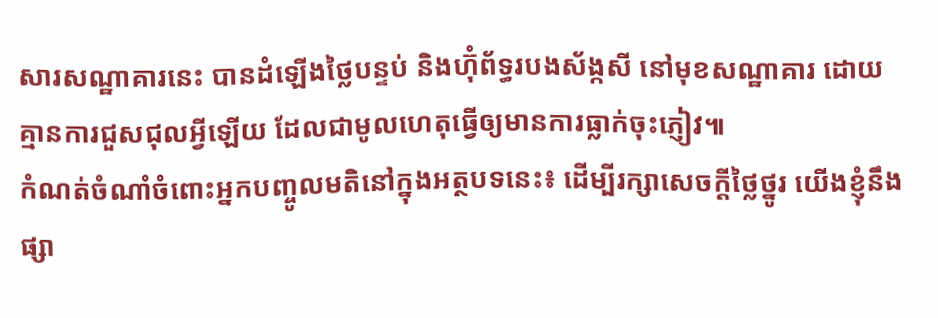សារសណ្ឋាគារនេះ បានដំឡើងថ្លៃបន្ទប់ និងហ៊ុំព័ទ្ធរបងស័ង្កសី នៅមុខសណ្ឋាគារ ដោយ គ្មានការជួសជុលអ្វីឡើយ ដែលជាមូលហេតុធ្វើឲ្យមានការធ្លាក់ចុះភ្ញៀវ៕
កំណត់ចំណាំចំពោះអ្នកបញ្ចូលមតិនៅក្នុងអត្ថបទនេះ៖ ដើម្បីរក្សាសេចក្ដីថ្លៃថ្នូរ យើងខ្ញុំនឹងផ្សា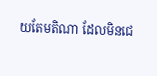យតែមតិណា ដែលមិនជេ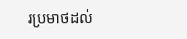រប្រមាថដល់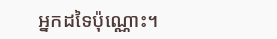អ្នកដទៃប៉ុណ្ណោះ។